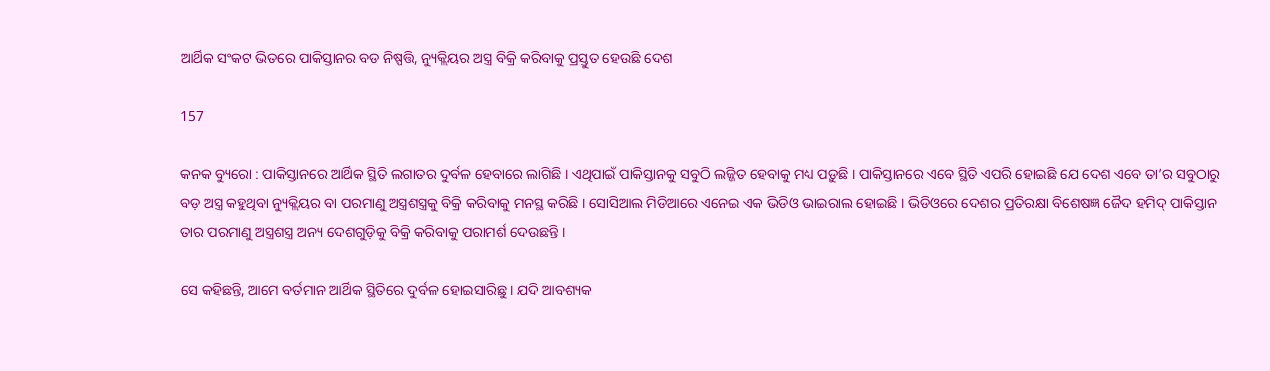ଆର୍ଥିକ ସଂକଟ ଭିତରେ ପାକିସ୍ତାନର ବଡ ନିଷ୍ପତ୍ତି, ନ୍ୟୁକ୍ଲିୟର ଅସ୍ତ୍ର ବିକ୍ରି କରିବାକୁ ପ୍ରସ୍ତୁତ ହେଉଛି ଦେଶ

157

କନକ ବ୍ୟୁରୋ : ପାକିସ୍ତାନରେ ଆର୍ଥିକ ସ୍ଥିତି ଲଗାତର ଦୁର୍ବଳ ହେବାରେ ଲାଗିଛି । ଏଥିପାଇଁ ପାକିସ୍ତାନକୁ ସବୁଠି ଲଜ୍ଜିତ ହେବାକୁ ମଧ୍ୟ ପଡ଼ୁଛି । ପାକିସ୍ତାନରେ ଏବେ ସ୍ଥିତି ଏପରି ହୋଇଛି ଯେ ଦେଶ ଏବେ ତା’ର ସବୁଠାରୁ ବଡ଼ ଅସ୍ତ୍ର କହୁଥିବା ନ୍ୟୁକ୍ଲିୟର ବା ପରମାଣୁ ଅସ୍ତ୍ରଶସ୍ତ୍ରକୁ ବିକ୍ରି କରିବାକୁ ମନସ୍ଥ କରିଛି । ସୋସିଆଲ ମିଡିଆରେ ଏନେଇ ଏକ ଭିଡିଓ ଭାଇରାଲ ହୋଇଛି । ଭିଡିଓରେ ଦେଶର ପ୍ରତିରକ୍ଷା ବିଶେଷଜ୍ଞ ଜୈଦ ହମିଦ୍ ପାକିସ୍ତାନ ତାର ପରମାଣୁ ଅସ୍ତ୍ରଶସ୍ତ୍ର ଅନ୍ୟ ଦେଶଗୁଡ଼ିକୁ ବିକ୍ରି କରିବାକୁ ପରାମର୍ଶ ଦେଉଛନ୍ତି ।

ସେ କହିଛନ୍ତି, ଆମେ ବର୍ତମାନ ଆର୍ଥିକ ସ୍ଥିତିରେ ଦୁର୍ବଳ ହୋଇସାରିଛୁ । ଯଦି ଆବଶ୍ୟକ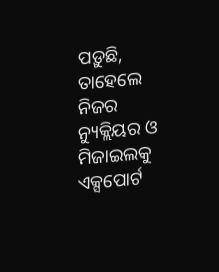ପଡ଼ୁଛି, ତାହେଲେ ନିଜର ନ୍ୟୁକ୍ଲିୟର ଓ ମିଜାଇଲକୁ ଏକ୍ସପୋର୍ଟ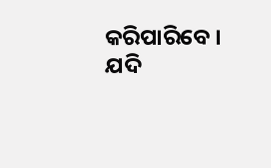କରିପାରିବେ । ଯଦି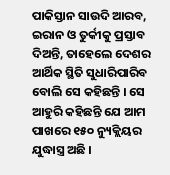ପାକିସ୍ତାନ ସାଉଦି ଆରବ, ଇରାନ ଓ ତୁର୍କୀକୁ ପ୍ରସ୍ତାବ ଦିଅନ୍ତି, ତାହେଲେ ଦେଶର ଆର୍ଥିକ ସ୍ଥିତି ସୁଧାରିପାରିବ ବୋଲି ସେ କହିଛନ୍ତି । ସେ ଆହୁରି କହିଛନ୍ତି ଯେ ଆମ ପାଖରେ ୧୫୦ ନ୍ୟୁକ୍ଲିୟର ଯୁଦ୍ଧାସ୍ତ୍ର ଅଛି ।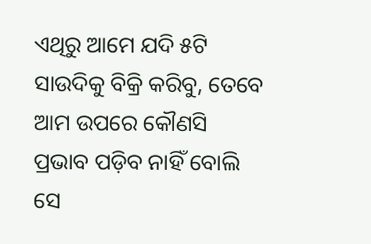ଏଥିରୁ ଆମେ ଯଦି ୫ଟି ସାଉଦିକୁ ବିକ୍ରି କରିବୁ, ତେବେ ଆମ ଉପରେ କୌଣସି ପ୍ରଭାବ ପଡ଼ିବ ନାହିଁ ବୋଲି ସେ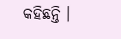କହିଛନ୍ତି ।